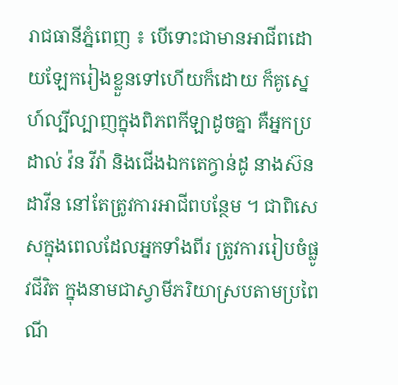រាជធានីភ្នំពេញ ៖ បើទោះជាមានអាជីពដោយឡែករៀងខ្លួនទៅហើយក៏ដោយ ក៏គូស្នេហ៍ល្បីល្បាញក្នុងពិភពកីឡាដូចគ្នា គឺអ្នកប្រដាល់ វ៉ន វីវ៉ា និងជើងឯកតេក្វាន់ដូ នាងស៊ន ដាវីន នៅតែត្រូវការអាជីពបន្ថែម ។ ជាពិសេសក្នុងពេលដែលអ្នកទាំងពីរ ត្រូវការរៀបចំផ្លូវជីវិត ក្នុងនាមជាស្វាមីភរិយាស្របតាមប្រពៃណី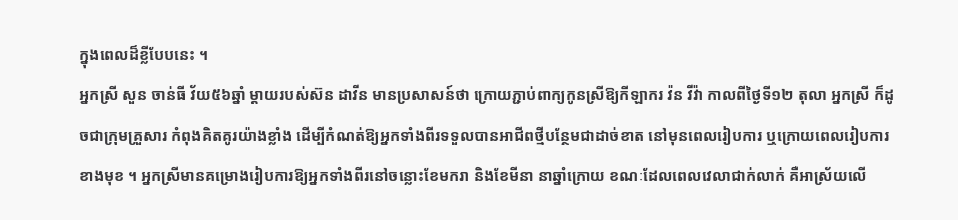ក្នុងពេលដ៏ខ្លីបែបនេះ ។
អ្នកស្រី សួន ចាន់ធី វ័យ៥៦ឆ្នាំ ម្ដាយរបស់ស៊ន ដាវីន មានប្រសាសន៍ថា ក្រោយភ្ជាប់ពាក្យកូនស្រីឱ្យកីឡាករ វ៉ន វីវ៉ា កាលពីថ្ងៃទី១២ តុលា អ្នកស្រី ក៏ដូចជាក្រុមគ្រួសារ កំពុងគិតគូរយ៉ាងខ្លាំង ដើម្បីកំណត់ឱ្យអ្នកទាំងពីរទទួលបានអាជីពថ្មីបន្ថែមជាដាច់ខាត នៅមុនពេលរៀបការ ឬក្រោយពេលរៀបការខាងមុខ ។ អ្នកស្រីមានគម្រោងរៀបការឱ្យអ្នកទាំងពីរនៅចន្លោះខែមករា និងខែមីនា នាឆ្នាំក្រោយ ខណៈដែលពេលវេលាជាក់លាក់ គឺអាស្រ័យលើ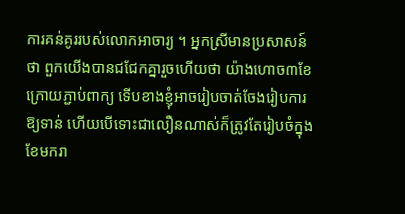ការគន់គូររបស់លោកអាចារ្យ ។ អ្នកស្រីមានប្រសាសន៍ថា ពួកយើងបានជជែកគ្នារួចហើយថា យ៉ាងហោច៣ខែក្រោយភ្ជាប់ពាក្យ ទើបខាងខ្ញុំអាចរៀបចាត់ចែងរៀបការឱ្យទាន់ ហើយបើទោះជាលឿនណាស់ក៏ត្រូវតែរៀបចំក្នុងខែមករា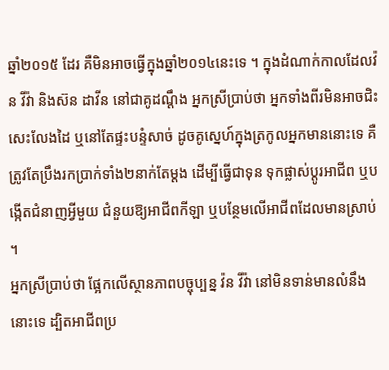ឆ្នាំ២០១៥ ដែរ គឺមិនអាចធ្វើក្នុងឆ្នាំ២០១៤នេះទេ ។ ក្នុងដំណាក់កាលដែលវ៉ន វីវ៉ា និងស៊ន ដាវីន នៅជាគូដណ្ដឹង អ្នកស្រីប្រាប់ថា អ្នកទាំងពីរមិនអាចជិះសេះលែងដៃ ឬនៅតែផ្ទះបន្ទំសាច់ ដូចគូស្នេហ៍ក្នុងត្រកូលអ្នកមាននោះទេ គឺត្រូវតែប្រឹងរកប្រាក់ទាំង២នាក់តែម្ដង ដើម្បីធ្វើជាទុន ទុកផ្លាស់ប្ដូរអាជីព ឬបង្កើតជំនាញអ្វីមួយ ជំនួយឱ្យអាជីពកីឡា ឬបន្ថែមលើអាជីពដែលមានស្រាប់ ។
អ្នកស្រីប្រាប់ថា ផ្អែកលើស្ថានភាពបច្ចុប្បន្ន វ៉ន វីវ៉ា នៅមិនទាន់មានលំនឹងនោះទេ ដ្បិតអាជីពប្រ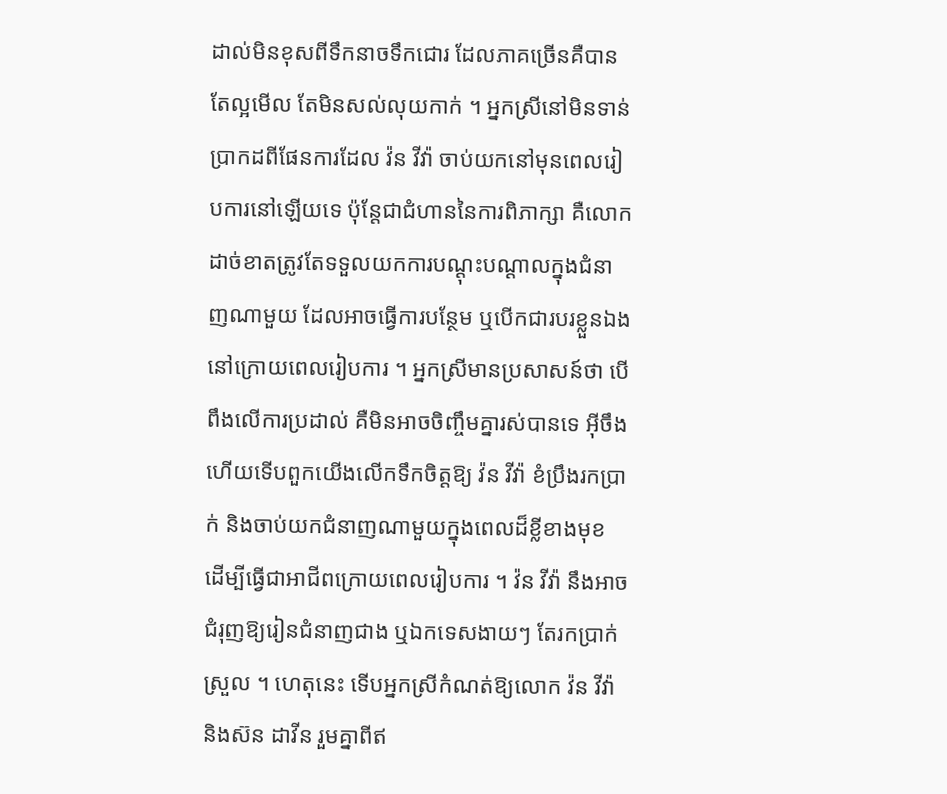ដាល់មិនខុសពីទឹកនាចទឹកជោរ ដែលភាគច្រើនគឺបានតែល្អមើល តែមិនសល់លុយកាក់ ។ អ្នកស្រីនៅមិនទាន់ប្រាកដពីផែនការដែល វ៉ន វីវ៉ា ចាប់យកនៅមុនពេលរៀបការនៅឡើយទេ ប៉ុន្តែជាជំហាននៃការពិភាក្សា គឺលោកដាច់ខាតត្រូវតែទទួលយកការបណ្ដុះបណ្ដាលក្នុងជំនាញណាមួយ ដែលអាចធ្វើការបន្ថែម ឬបើកជារបរខ្លួនឯង នៅក្រោយពេលរៀបការ ។ អ្នកស្រីមានប្រសាសន៍ថា បើពឹងលើការប្រដាល់ គឺមិនអាចចិញ្ចឹមគ្នារស់បានទេ អុីចឹងហើយទើបពួកយើងលើកទឹកចិត្តឱ្យ វ៉ន វីវ៉ា ខំប្រឹងរកប្រាក់ និងចាប់យកជំនាញណាមួយក្នុងពេលដ៏ខ្លីខាងមុខ ដើម្បីធ្វើជាអាជីពក្រោយពេលរៀបការ ។ វ៉ន វីវ៉ា នឹងអាចជំរុញឱ្យរៀនជំនាញជាង ឬឯកទេសងាយៗ តែរកប្រាក់ស្រួល ។ ហេតុនេះ ទើបអ្នកស្រីកំណត់ឱ្យលោក វ៉ន វីវ៉ា និងស៊ន ដាវីន រួមគ្នាពីឥ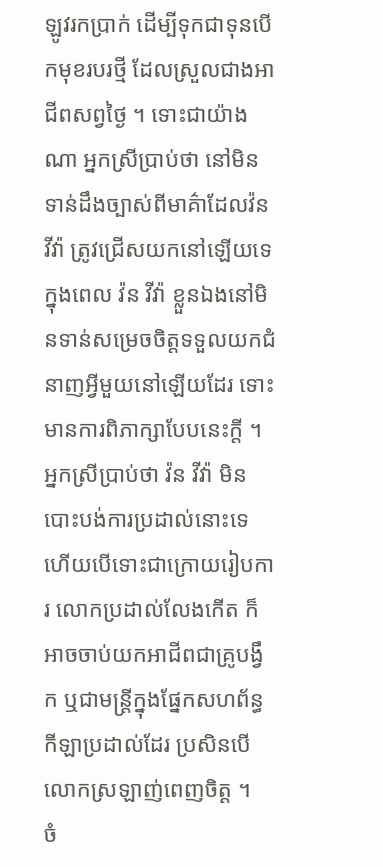ឡូវរកប្រាក់ ដើម្បីទុកជាទុនបើកមុខរបរថ្មី ដែលស្រួលជាងអាជីពសព្វថ្ងៃ ។ ទោះជាយ៉ាងណា អ្នកស្រីប្រាប់ថា នៅមិនទាន់ដឹងច្បាស់ពីមាគ៌ាដែលវ៉ន វីវ៉ា ត្រូវជ្រើសយកនៅឡើយទេ ក្នុងពេល វ៉ន វីវ៉ា ខ្លួនឯងនៅមិនទាន់សម្រេចចិត្តទទួលយកជំនាញអ្វីមួយនៅឡើយដែរ ទោះមានការពិភាក្សាបែបនេះក្តី ។ អ្នកស្រីប្រាប់ថា វ៉ន វីវ៉ា មិនបោះបង់ការប្រដាល់នោះទេ ហើយបើទោះជាក្រោយរៀបការ លោកប្រដាល់លែងកើត ក៏អាចចាប់យកអាជីពជាគ្រូបង្វឹក ឬជាមន្ត្រីក្នុងផ្នែកសហព័ន្ធកីឡាប្រដាល់ដែរ ប្រសិនបើលោកស្រឡាញ់ពេញចិត្ត ។
ចំ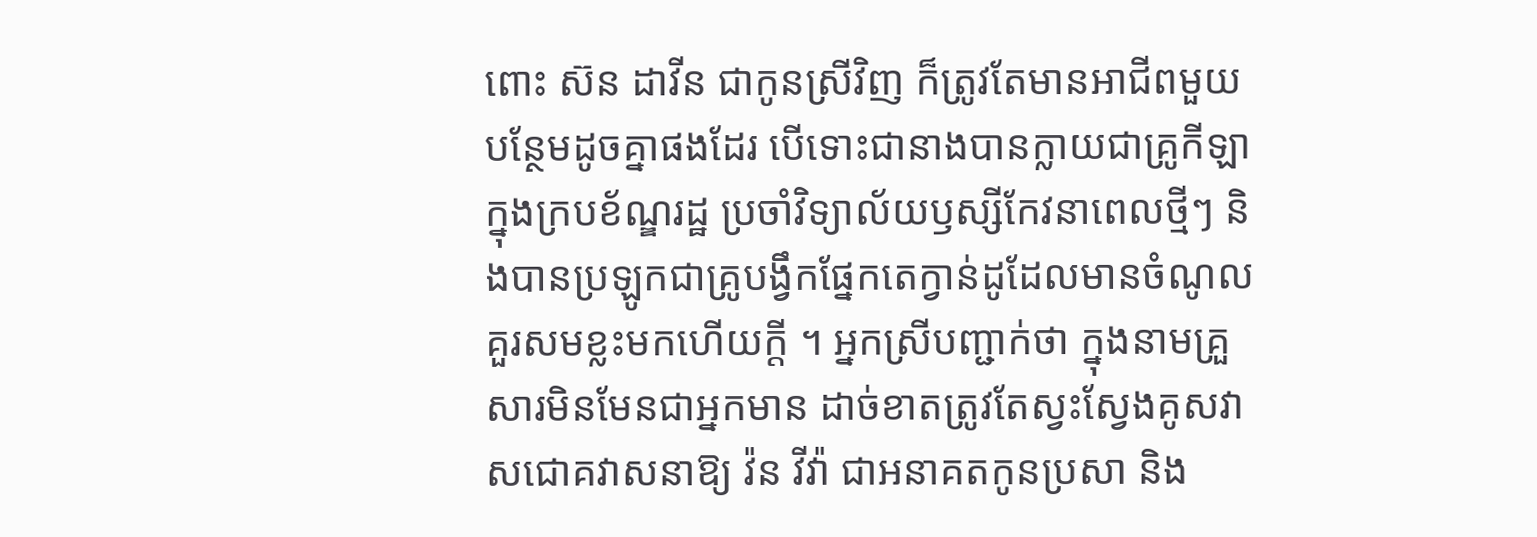ពោះ ស៊ន ដាវីន ជាកូនស្រីវិញ ក៏ត្រូវតែមានអាជីពមួយបន្ថែមដូចគ្នាផងដែរ បើទោះជានាងបានក្លាយជាគ្រូកីឡាក្នុងក្របខ័ណ្ឌរដ្ឋ ប្រចាំវិទ្យាល័យឫស្សីកែវនាពេលថ្មីៗ និងបានប្រឡូកជាគ្រូបង្វឹកផ្នែកតេក្វាន់ដូដែលមានចំណូលគួរសមខ្លះមកហើយក្តី ។ អ្នកស្រីបញ្ជាក់ថា ក្នុងនាមគ្រួសារមិនមែនជាអ្នកមាន ដាច់ខាតត្រូវតែស្វះស្វែងគូសវាសជោគវាសនាឱ្យ វ៉ន វីវ៉ា ជាអនាគតកូនប្រសា និង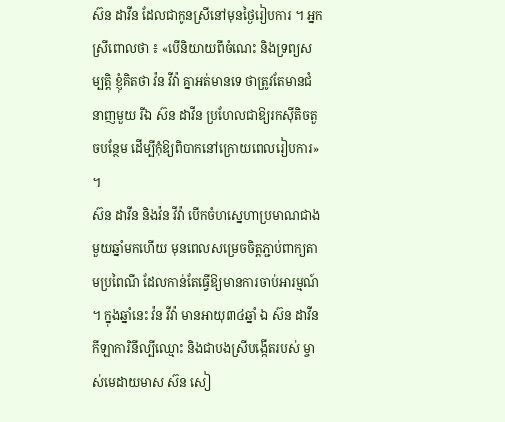ស៊ន ដាវីន ដែលជាកូនស្រីនៅមុនថ្ងៃរៀបការ ។ អ្នកស្រីពោលថា ៖ «បើនិយាយពីចំណេះ និងទ្រព្យសម្បត្តិ ខ្ញុំគិតថា វ៉ន វីវ៉ា គ្នាអត់មានទេ ថាត្រូវតែមានជំនាញមួយ រីឯ ស៊ន ដាវីន ប្រហែលជាឱ្យរកស៊ីតិចតួចបន្ថែម ដើម្បីកុំឱ្យពិបាកនៅក្រោយពេលរៀបការ» ។
ស៊ន ដាវីន និងវ៉ន វីវ៉ា បើកចំហស្នេហាប្រមាណជាងមួយឆ្នាំមកហើយ មុនពេលសម្រេចចិត្តភ្ជាប់ពាក្យតាមប្រពៃណី ដែលកាន់តែធ្វើឱ្យមានការចាប់អារម្មណ៍ ។ ក្នុងឆ្នាំនេះ វ៉ន វីវ៉ា មានអាយុ៣៤ឆ្នាំ ឯ ស៊ន ដាវីន កីឡាការិនីល្បីឈ្មោះ និងជាបងស្រីបង្កើតរបស់ ម្ចាស់មេដាយមាស ស៊ន សៀ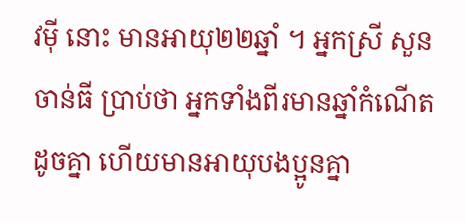វម៉ី នោះ មានអាយុ២២ឆ្នាំ ។ អ្នកស្រី សួន ចាន់ធី ប្រាប់ថា អ្នកទាំងពីរមានឆ្នាំកំណើតដូចគ្នា ហើយមានអាយុបងប្អូនគ្នា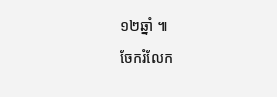១២ឆ្នាំ ៕
ចែករំលែក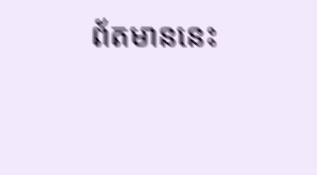ព័តមាននេះ